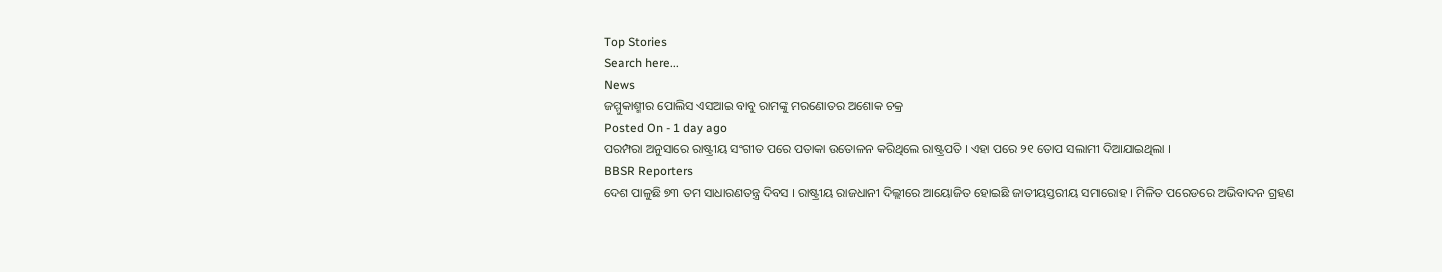Top Stories
Search here...
News
ଜମ୍ମୁକାଶ୍ମୀର ପୋଲିସ ଏସଆଇ ବାବୁ ରାମଙ୍କୁ ମରଣୋତର ଅଶୋକ ଚକ୍ର
Posted On - 1 day ago
ପରମ୍ପରା ଅନୁସାରେ ରାଷ୍ଟ୍ରୀୟ ସଂଗୀତ ପରେ ପତାକା ଉତୋଳନ କରିଥିଲେ ରାଷ୍ଟ୍ରପତି । ଏହା ପରେ ୨୧ ତୋପ ସଲାମୀ ଦିଆଯାଇଥିଲା ।
BBSR Reporters
ଦେଶ ପାଳୁଛି ୭୩ ତମ ସାଧାରଣତନ୍ତ୍ର ଦିବସ । ରାଷ୍ଟ୍ରୀୟ ରାଜଧାନୀ ଦିଲ୍ଲୀରେ ଆୟୋଜିତ ହୋଇଛି ଜାତୀୟସ୍ତରୀୟ ସମାରୋହ । ମିଳିତ ପରେଡରେ ଅଭିବାଦନ ଗ୍ରହଣ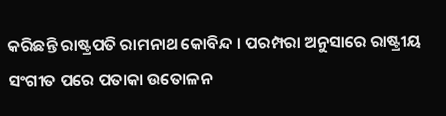କରିଛନ୍ତି ରାଷ୍ଟ୍ରପତି ରାମନାଥ କୋବିନ୍ଦ । ପରମ୍ପରା ଅନୁସାରେ ରାଷ୍ଟ୍ରୀୟ ସଂଗୀତ ପରେ ପତାକା ଉତୋଳନ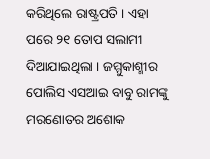କରିଥିଲେ ରାଷ୍ଟ୍ରପତି । ଏହା ପରେ ୨୧ ତୋପ ସଲାମୀ ଦିଆଯାଇଥିଲା । ଜମ୍ମୁକାଶ୍ମୀର ପୋଲିସ ଏସଆଇ ବାବୁ ରାମଙ୍କୁ ମରଣୋତର ଅଶୋକ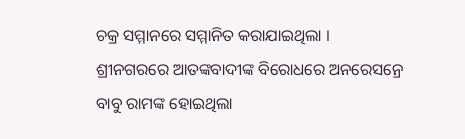ଚକ୍ର ସମ୍ମାନରେ ସମ୍ମାନିତ କରାଯାଇଥିଲା ।
ଶ୍ରୀନଗରରେ ଆତଙ୍କବାଦୀଙ୍କ ବିରୋଧରେ ଅନରେସନ୍ରେ ବାବୁ ରାମଙ୍କ ହୋଇଥିଲା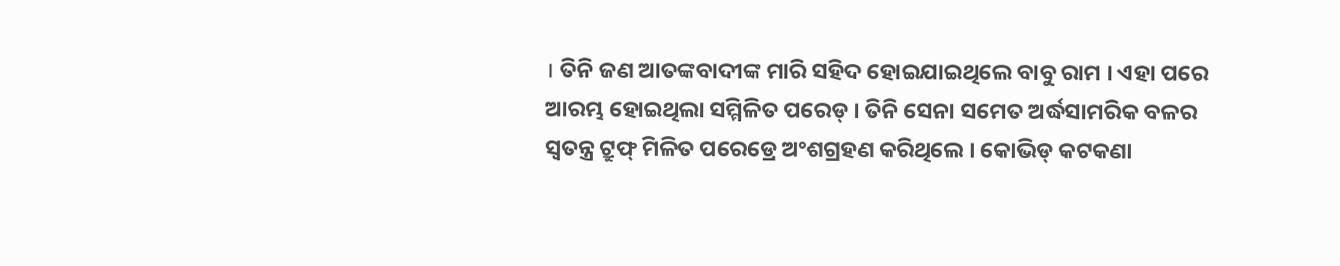। ତିନି ଜଣ ଆତଙ୍କବାଦୀଙ୍କ ମାରି ସହିଦ ହୋଇଯାଇଥିଲେ ବାବୁ ରାମ । ଏହା ପରେ ଆରମ୍ଭ ହୋଇଥିଲା ସମ୍ମିଳିତ ପରେଡ୍ । ତିନି ସେନା ସମେତ ଅର୍ଦ୍ଧସାମରିକ ବଳର ସ୍ୱତନ୍ତ୍ର ଟ୍ରୁଫ୍ ମିଳିତ ପରେଡ୍ରେ ଅଂଶଗ୍ରହଣ କରିଥିଲେ । କୋଭିଡ୍ କଟକଣା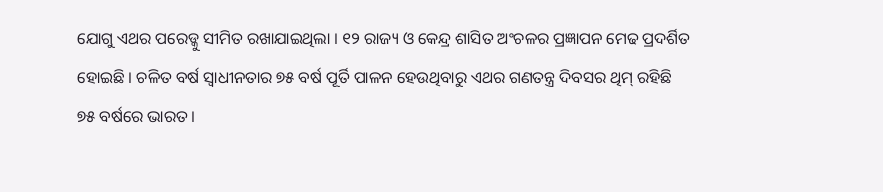ଯୋଗୁ ଏଥର ପରେଡ୍କୁ ସୀମିତ ରଖାଯାଇଥିଲା । ୧୨ ରାଜ୍ୟ ଓ କେନ୍ଦ୍ର ଶାସିତ ଅଂଚଳର ପ୍ରଜ୍ଞାପନ ମେଢ ପ୍ରଦର୍ଶିତ ହୋଇଛି । ଚଳିତ ବର୍ଷ ସ୍ୱାଧୀନତାର ୭୫ ବର୍ଷ ପୂର୍ତି ପାଳନ ହେଉଥିବାରୁ ଏଥର ଗଣତନ୍ତ୍ର ଦିବସର ଥିମ୍ ରହିଛି ୭୫ ବର୍ଷରେ ଭାରତ ।